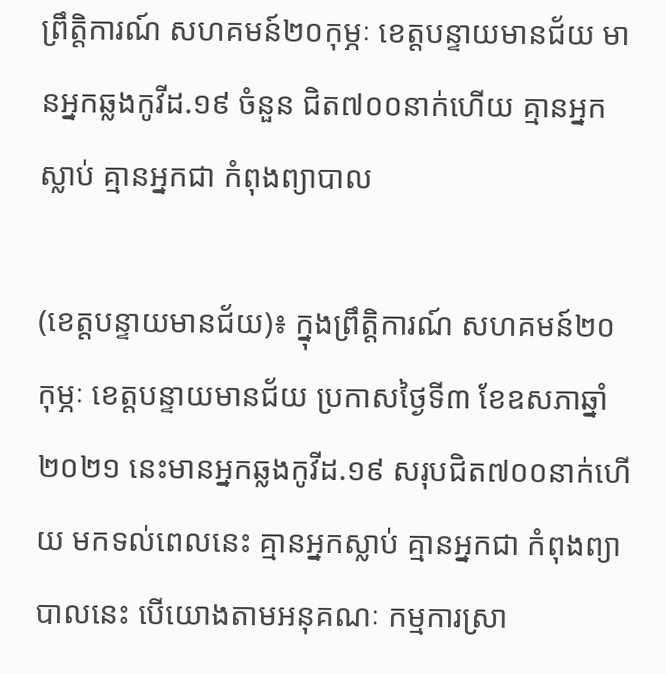ព្រឹត្តិការណ៍ សហគមន៍២០កុម្ភៈ ខេត្តបន្ទាយមានជ័យ មានអ្នកឆ្លងកូវីដ.១៩ ចំនួន ជិត៧០០នាក់ហើយ គ្មានអ្នកស្លាប់ គ្មានអ្នកជា កំពុងព្យាបាល

(ខេត្តបន្ទាយមានជ័យ)៖ ក្នុងព្រឹត្តិការណ៍ សហគមន៍២០កុម្ភៈ ខេត្តបន្ទាយមានជ័យ ប្រកាសថ្ងៃទី៣ ខែឧសភាឆ្នាំ ២០២១ នេះមានអ្នកឆ្លងកូវីដ.១៩ សរុបជិត៧០០នាក់ហើយ មកទល់ពេលនេះ គ្មានអ្នកស្លាប់ គ្មានអ្នកជា កំពុងព្យាបាលនេះ បើយោងតាមអនុគណៈ កម្មការស្រា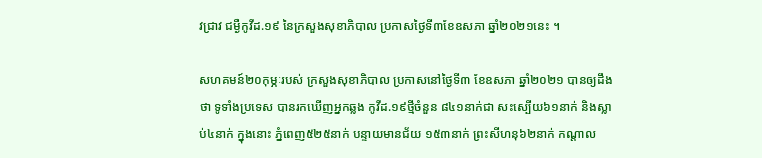វជ្រាវ ជម្ងឺកូវីដ.១៩ នៃក្រសួងសុខាភិបាល ប្រកាសថ្ងៃទី៣ខែឧសភា ឆ្នាំ២០២១នេះ ។

សហគមន៍២០កុម្ភៈរបស់ ក្រសួងសុខាភិបាល ប្រកាសនៅថ្ងៃទី៣ ខែឧសភា ឆ្នាំ២០២១ បានឲ្យដឹងថា ទូទាំងប្រទេស បានរកឃើញអ្នកឆ្លង កូវីដ.១៩ថ្មីចំនួន ៨៤១នាក់ជា សះស្បើយ៦១នាក់ និងស្លាប់៤នាក់ ក្នុងនោះ ភ្នំពេញ៥២៥នាក់ បន្ទាយមានជ័យ ១៥៣នាក់ ព្រះសីហនុ៦២នាក់ កណ្តាល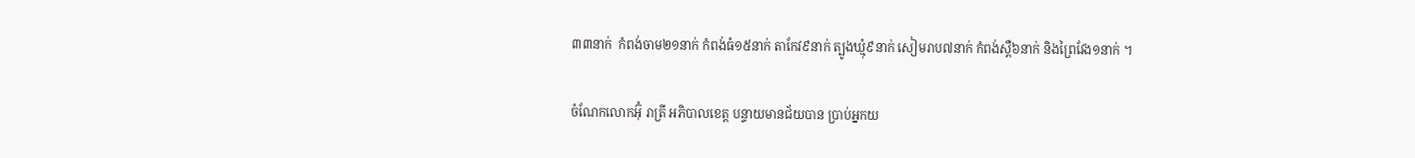៣៣នាក់  កំពង់ចាម២១នាក់ កំពង់ធំ១៥នាក់ តាកែវ៩នាក់ ត្បូងឃ្មុំ៩នាក់ សៀមរាប៧នាក់ កំពង់ស្ពឺ៦នាក់ និងព្រៃវែង១នាក់ ។

ចំណែកលោកអ៊ុំ រាត្រី អភិបាលខេត្ត បន្ទាយមានជ័យបាន ប្រាប់អ្នកយ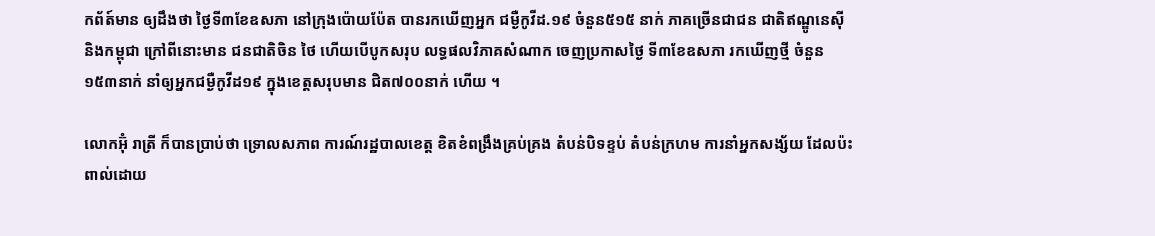កព័ត៍មាន ឲ្យដឹងថា ថ្ងៃទី៣ខែឧសភា នៅក្រុងប៉ោយប៉ែត បានរកឃើញអ្នក ជម្ងឺកូវីដ.១៩ ចំនួន៥១៥ នាក់ ភាគច្រើនជាជន ជាតិឥណ្ឌូនេស៊ី និងកម្ពុជា ក្រៅពីនោះមាន ជនជាតិចិន ថៃ ហើយបើបូកសរុប លទ្ធផលវិភាគសំណាក ចេញប្រកាសថ្ងៃ ទី៣ខែឧសភា រកឃើញថ្មី ចំនួន១៥៣នាក់ នាំឲ្យអ្នកជម្ងឺកូវីដ១៩ ក្នុងខេត្តសរុបមាន ជិត៧០០នាក់ ហើយ ។

លោកអ៊ុំ រាត្រី ក៏បានប្រាប់ថា ទ្រោលសភាព ការណ៍រដ្ឋបាលខេត្ត ខិតខំពង្រឹងគ្រប់គ្រង តំបន់បិទខ្ទប់ តំបន់ក្រហម ការនាំអ្នកសង្ស័យ ដែលប៉ះពាល់ដោយ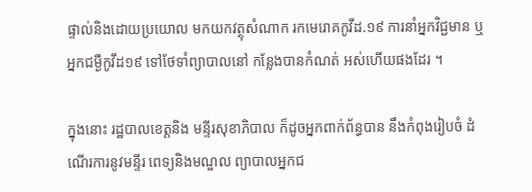ផ្ទាល់និងដោយប្រយោល មកយកវត្ថុសំណាក រកមេរោគកូវីដ.១៩ ការនាំអ្នកវិជ្ជមាន ឬអ្នកជម្ងឺកូវីដ១៩ ទៅថែទាំព្យាបាលនៅ កន្លែងបានកំណត់ អស់ហើយផងដែរ ។

ក្នុងនោះ រដ្ឋបាលខេត្តនិង មន្ទីរសុខាភិបាល ក៏ដូចអ្នកពាក់ព័ន្ធបាន នឹងកំពុងរៀបចំ ដំណើរការនូវមន្ទីរ ពេទ្យនិងមណ្ឌល ព្យាបាលអ្នកជ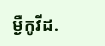ម្ងឺកូវីដ.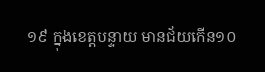១៩ ក្នុងខេត្តបន្ទាយ មានជ័យកើន១០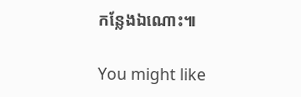កន្លែងឯណោះ៕

You might like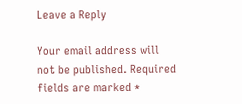Leave a Reply

Your email address will not be published. Required fields are marked *